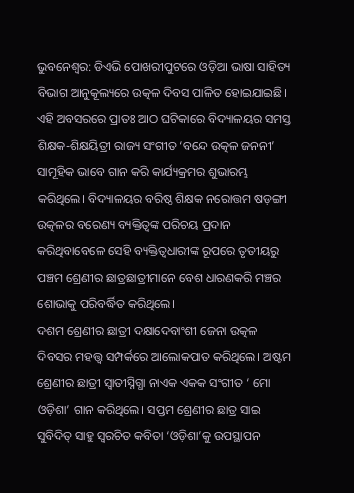ଭୁବନେଶ୍ୱର: ଡିଏଭି ପୋଖରୀପୁଟରେ ଓଡ଼ିଆ ଭାଷା ସାହିତ୍ୟ ବିଭାଗ ଆନୁକୂଲ୍ୟରେ ଉତ୍କଳ ଦିବସ ପାଳିତ ହୋଇଯାଇଛି। ଏହି ଅବସରରେ ପ୍ରାତଃ ଆଠ ଘଟିକାରେ ବିଦ୍ୟାଳୟର ସମସ୍ତ ଶିକ୍ଷକ-ଶିକ୍ଷୟିତ୍ରୀ ରାଜ୍ୟ ସଂଗୀତ ‘ବନ୍ଦେ ଉତ୍କଳ ଜନନୀ’ ସାମୂହିକ ଭାବେ ଗାନ କରି କାର୍ଯ୍ୟକ୍ରମର ଶୁଭାରମ୍ଭ କରିଥିଲେ। ବିଦ୍ୟାଳୟର ବରିଷ୍ଠ ଶିକ୍ଷକ ନରୋତ୍ତମ ଷଡ଼ଙ୍ଗୀ ଉତ୍କଳର ବରେଣ୍ୟ ବ୍ୟକ୍ତିତ୍ୱଙ୍କ ପରିଚୟ ପ୍ରଦାନ କରିଥିବାବେଳେ ସେହି ବ୍ୟକ୍ତିତ୍ୱଧାରୀଙ୍କ ରୂପରେ ତୃତୀୟରୁ ପଞ୍ଚମ ଶ୍ରେଣୀର ଛାତ୍ରଛାତ୍ରୀମାନେ ବେଶ ଧାରଣକରି ମଞ୍ଚର ଶୋଭାକୁ ପରିବର୍ଦ୍ଧିତ କରିଥିଲେ।
ଦଶମ ଶ୍ରେଣୀର ଛାତ୍ରୀ ଦକ୍ଷାଦେବାଂଶୀ ଜେନା ଉତ୍କଳ ଦିବସର ମହତ୍ତ୍ୱ ସମ୍ପର୍କରେ ଆଲୋକପାତ କରିଥିଲେ। ଅଷ୍ଟମ ଶ୍ରେଣୀର ଛାତ୍ରୀ ସ୍ୱାତୀସ୍ନିଗ୍ଧା ନାଏକ ଏକକ ସଂଗୀତ ‘ ମୋ ଓଡ଼ିଶା’ ଗାନ କରିଥିଲେ। ସପ୍ତମ ଶ୍ରେଣୀର ଛାତ୍ର ସାଇ ସୁବିଦିତ୍ ସାହୁ ସ୍ୱରଚିତ କବିତା ‘ଓଡ଼ିଶା’କୁ ଉପସ୍ଥାପନ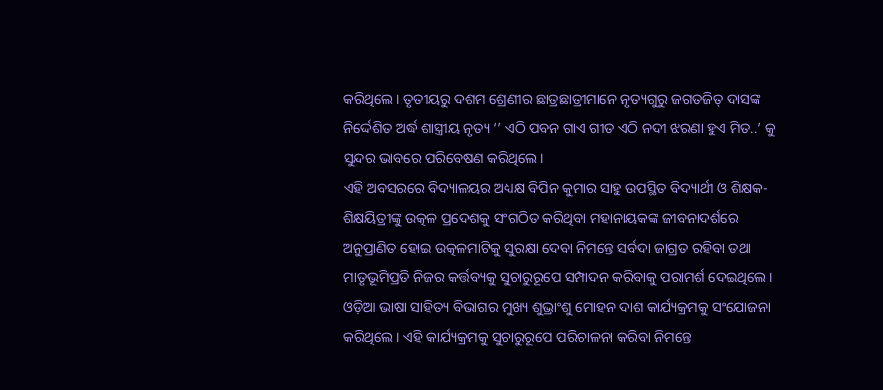କରିଥିଲେ। ତୃତୀୟରୁ ଦଶମ ଶ୍ରେଣୀର ଛାତ୍ରଛାତ୍ରୀମାନେ ନୃତ୍ୟଗୁରୁ ଜଗତଜିତ୍ ଦାସଙ୍କ ନିର୍ଦ୍ଦେଶିତ ଅର୍ଦ୍ଧ ଶାସ୍ତ୍ରୀୟ ନୃତ୍ୟ ‘’ ଏଠି ପବନ ଗାଏ ଗୀତ ଏଠି ନଦୀ ଝରଣା ହୁଏ ମିତ..’ କୁ ସୁନ୍ଦର ଭାବରେ ପରିବେଷଣ କରିଥିଲେ।
ଏହି ଅବସରରେ ବିଦ୍ୟାଳୟର ଅଧ୍ୟକ୍ଷ ବିପିନ କୁମାର ସାହୁ ଉପସ୍ଥିତ ବିଦ୍ୟାର୍ଥୀ ଓ ଶିକ୍ଷକ-ଶିକ୍ଷୟିତ୍ରୀଙ୍କୁ ଉତ୍କଳ ପ୍ରଦେଶକୁ ସଂଗଠିତ କରିଥିବା ମହାନାୟକଙ୍କ ଜୀବନାଦର୍ଶରେ ଅନୁପ୍ରାଣିତ ହୋଇ ଉତ୍କଳମାଟିକୁ ସୁରକ୍ଷା ଦେବା ନିମନ୍ତେ ସର୍ବଦା ଜାଗ୍ରତ ରହିବା ତଥା ମାତୃଭୂମିପ୍ରତି ନିଜର କର୍ତ୍ତବ୍ୟକୁ ସୁଚାରୁରୂପେ ସମ୍ପାଦନ କରିବାକୁ ପରାମର୍ଶ ଦେଇଥିଲେ।
ଓଡ଼ିଆ ଭାଷା ସାହିତ୍ୟ ବିଭାଗର ମୁଖ୍ୟ ଶୁଭ୍ରାଂଶୁ ମୋହନ ଦାଶ କାର୍ଯ୍ୟକ୍ରମକୁ ସଂଯୋଜନା କରିଥିଲେ। ଏହି କାର୍ଯ୍ୟକ୍ରମକୁ ସୁଚାରୁରୂପେ ପରିଚାଳନା କରିବା ନିମନ୍ତେ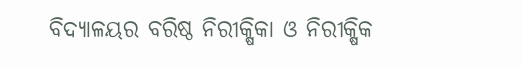ବିଦ୍ୟାଳୟର ବରିଷ୍ଠ ନିରୀକ୍ଷିକା ଓ ନିରୀକ୍ଷିକ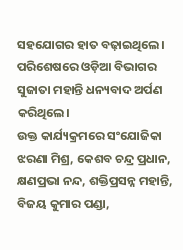ସହଯୋଗର ହାତ ବଢ଼ାଇଥିଲେ। ପରିଶେଷରେ ଓଡ଼ିଆ ବିଭାଗର ସୁଜାତା ମହାନ୍ତି ଧନ୍ୟବାଦ ଅର୍ପଣ କରିଥିଲେ।
ଉକ୍ତ କାର୍ଯ୍ୟକ୍ରମରେ ସଂଯୋଜିକା ଝରଣା ମିଶ୍ର, କେଶବ ଚନ୍ଦ୍ର ପ୍ରଧାନ, କ୍ଷଣପ୍ରଭା ନନ୍ଦ, ଶକ୍ତିପ୍ରସନ୍ନ ମହାନ୍ତି, ବିଜୟ କୁମାର ପଣ୍ଡା,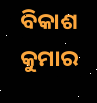ବିକାଶ କୁମାର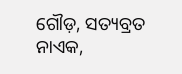ଗୌଡ଼, ସତ୍ୟବ୍ରତ ନାଏକ,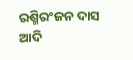ରଶ୍ମିରଂଜନ ଦାସ ଆଦି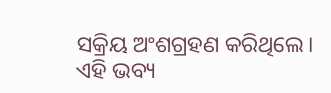ସକ୍ରିୟ ଅଂଶଗ୍ରହଣ କରିଥିଲେ। ଏହି ଭବ୍ୟ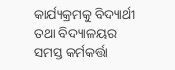କାର୍ଯ୍ୟକ୍ରମକୁ ବିଦ୍ୟାର୍ଥୀ ତଥା ବିଦ୍ୟାଳୟର ସମସ୍ତ କର୍ମକର୍ତ୍ତା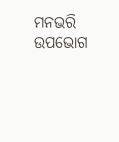ମନଭରି ଉପଭୋଗ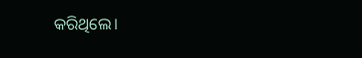କରିଥିଲେ।